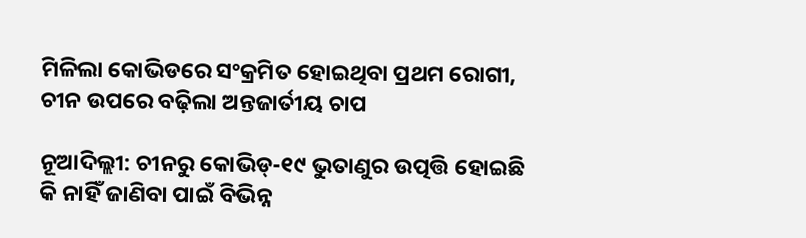ମିଳିଲା କୋଭିଡରେ ସଂକ୍ରମିତ ହୋଇଥିବା ପ୍ରଥମ ରୋଗୀ, ଚୀନ ଉପରେ ବଢ଼ିଲା ଅନ୍ତଜାର୍ତୀୟ ଚାପ

ନୂଆଦିଲ୍ଲୀ: ଚୀନରୁ କୋଭିଡ୍-୧୯ ଭୁତାଣୁର ଉତ୍ପତ୍ତି ହୋଇଛି କି ନାହିଁ ଜାଣିବା ପାଇଁ ବିଭିନ୍ନ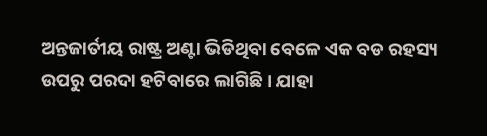ଅନ୍ତଜାର୍ତୀୟ ରାଷ୍ଟ୍ର ଅଣ୍ଟା ଭିଡିଥିବା ବେଳେ ଏକ ବଡ ରହସ୍ୟ ଉପରୁ ପରଦା ହଟିବାରେ ଲାଗିଛି । ଯାହା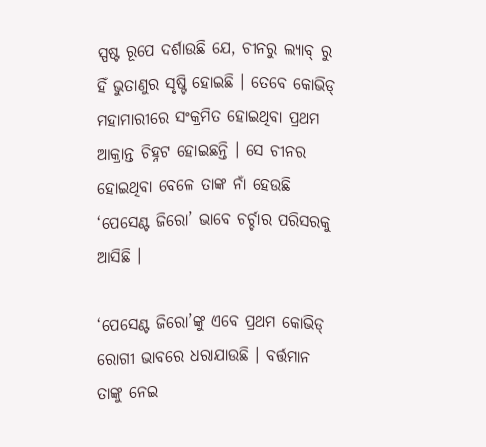ସ୍ପଷ୍ଟ ରୂପେ ଦର୍ଶାଉଛି ଯେ, ଚୀନରୁ ଲ୍ୟାବ୍ ରୁ ହିଁ ଭୁତାଣୁର ସୃଷ୍ଟି ହୋଇଛି । ତେବେ କୋଭିଡ୍ ମହାମାରୀରେ ସଂକ୍ରମିତ ହୋଇଥିବା ପ୍ରଥମ ଆକ୍ରାନ୍ତ ଚିହ୍ନଟ ହୋଇଛନ୍ତି । ସେ ଚୀନର ହୋଇଥିବା ବେଳେ ତାଙ୍କ ନାଁ ହେଉଛି ‘ପେସେଣ୍ଟ ଜିରୋ’ ଭାବେ ଚର୍ଚ୍ଚାର ପରିସରକୁ ଆସିଛି ।

‘ପେସେଣ୍ଟ ଜିରୋ’ଙ୍କୁ ଏବେ ପ୍ରଥମ କୋଭିଡ୍ ରୋଗୀ ଭାବରେ ଧରାଯାଉଛି । ବର୍ତ୍ତମାନ ତାଙ୍କୁ ନେଇ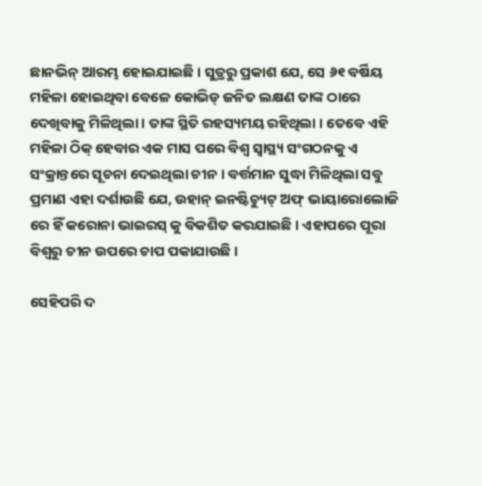ଛାନଭିନ୍ ଆରମ୍ଭ ହୋଇଯାଇଛି । ସୁତ୍ରରୁ ପ୍ରକାଶ ଯେ, ସେ ୬୧ ବର୍ଷିୟ ମହିଳା ହୋଇଥିବା ବେଳେ କୋଭିଡ୍ ଜନିତ ଲକ୍ଷଣ ତାଙ୍କ ଠାରେ ଦେଖିବାକୁ ମିଳିଥିଲା । ତାଙ୍କ ସ୍ଥିତି ରହସ୍ୟମୟ ରହିଥିଲା । ତେବେ ଏହି ମହିଳା ଠିକ୍ ହେବାର ଏକ ମାସ ପରେ ବିଶ୍ୱ ସ୍ୱାସ୍ଥ୍ୟ ସଂଗଠନକୁ ଏ ସଂକ୍ରାନ୍ତରେ ସୂଚନା ଦେଇଥିଲା ଚୀନ । ବର୍ତ୍ତମାନ ସୁଦ୍ଧା ମିଳିଥିଲା ସବୁ ପ୍ରମାଣ ଏହା ଦର୍ଶାଉଛି ଯେ, ଉହାନ୍ ଇନଷ୍ଟିଚ୍ୟୁଟ୍ ଅଫ୍ ଭାୟାରୋଲୋଜି ରେ ହିଁ କରୋନା ଭାଇରସ୍ କୁ ବିକଶିତ କରଯାଇଛି । ଏହାପରେ ପୂରା ବିଶ୍ୱରୁ ଚୀନ ଉପରେ ଚାପ ପକାଯାଉଛି ।

ସେହିପରି ଦ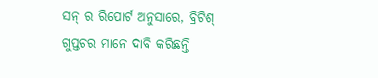ସନ୍ ର ରିପୋର୍ଟ ଅନୁସାରେ, ବ୍ରିଟିଶ୍ ଗୁପ୍ତଚର ମାନେ ଦାବି କରିଛନ୍ତି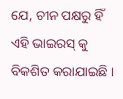ଯେ, ଚୀନ ପକ୍ଷରୁ ହିଁ ଏହି ଭାଇରସ୍ କୁ ବିକଶିତ କରାଯାଇଛି ।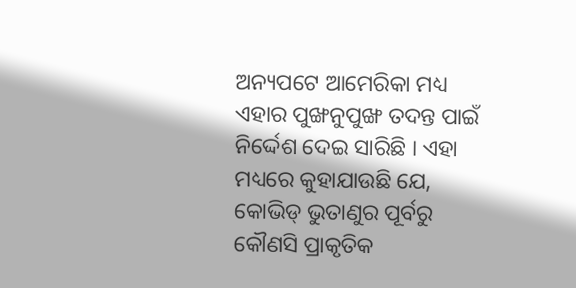ଅନ୍ୟପଟେ ଆମେରିକା ମଧ୍ୟ ଏହାର ପୁଙ୍ଖନୁପୁଙ୍ଖ ତଦନ୍ତ ପାଇଁ ନିର୍ଦ୍ଦେଶ ଦେଇ ସାରିଛି । ଏହା ମଧ୍ୟରେ କୁହାଯାଉଛି ଯେ, କୋଭିଡ୍ ଭୁତାଣୁର ପୂର୍ବରୁ କୌଣସି ପ୍ରାକୃତିକ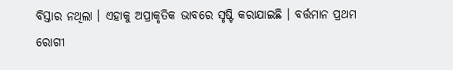ବିସ୍ତାର ନଥିଲା । ଏହାକୁ ଅପ୍ରାକୃତିକ ଭାବରେ ସୃଷ୍ଟି କରାଯାଇଛି । ବର୍ତ୍ତମାନ ପ୍ରଥମ ରୋଗୀ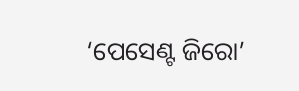‘ପେସେଣ୍ଟ ଜିରୋ’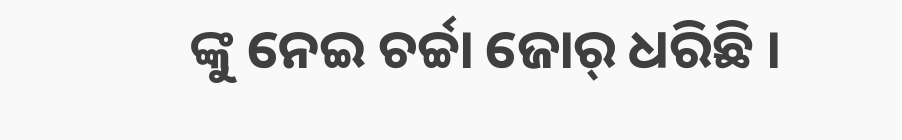ଙ୍କୁ ନେଇ ଚର୍ଚ୍ଚା ଜୋର୍ ଧରିଛି ।